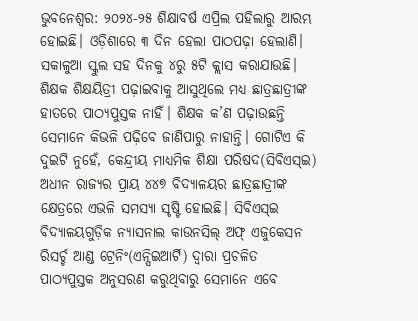ଭୁବନେଶ୍ବର: ୨୦୨୪-୨୫ ଶିକ୍ଷାବର୍ଷ ଏପ୍ରିଲ ପହିଲାରୁ ଆରମ୍ଭ ହୋଇଛି। ଓଡ଼ିଶାରେ ୩ ଦିନ ହେଲା ପାଠପଢ଼ା ହେଲାଣି। ସକାଳୁଆ ସ୍କୁଲ ସହ ଦିନକୁ ୪ରୁ ୫ଟି କ୍ଲାସ କରାଯାଉଛି। ଶିକ୍ଷକ ଶିକ୍ଷୟିତ୍ରୀ ପଢ଼ାଇବାକୁ ଆସୁଥିଲେ ମଧ୍ୟ ଛାତ୍ରଛାତ୍ରୀଙ୍କ ହାତରେ ପାଠ୍ୟପୁସ୍ତକ ନାହିଁ। ଶିକ୍ଷକ କ’ଣ ପଢ଼ାଉଛନ୍ତି ସେମାନେ କିଭଳି ପଢ଼ିବେ ଜାଣିପାରୁ ନାହାନ୍ତି। ଗୋଟିଏ କି ଦୁଇଟି ନୁହେଁ, କେନ୍ଦ୍ରୀୟ ମାଧ୍ୟମିକ ଶିକ୍ଷା ପରିଷଦ(ସିବିଏସ୍ଇ) ଅଧୀନ ରାଜ୍ୟର ପ୍ରାୟ ୪୪୭ ବିଦ୍ୟାଳୟର ଛାତ୍ରଛାତ୍ରୀଙ୍କ କ୍ଷେତ୍ରରେ ଏଭଳି ସମସ୍ୟା ସୃଷ୍ଟି ହୋଇଛି। ସିବିଏସ୍ଇ ବିଦ୍ୟାଳୟଗୁଡ଼ିକ ନ୍ୟାସନାଲ କାଉନସିଲ୍ ଅଫ୍ ଏଜୁକେସନ ରିସର୍ଚ୍ଚ ଆଣ୍ଡ ଟ୍ରେନିଂ(ଏନ୍ସିଇଆର୍ଟି) ଦ୍ବାରା ପ୍ରଚଳିତ ପାଠ୍ୟପୁସ୍ତକ ଅନୁସରଣ କରୁଥିବାରୁ ସେମାନେ ଏବେ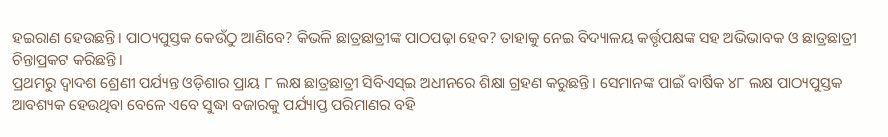ହଇରାଣ ହେଉଛନ୍ତି। ପାଠ୍ୟପୁସ୍ତକ କେଉଁଠୁ ଆଣିବେ? କିଭଳି ଛାତ୍ରଛାତ୍ରୀଙ୍କ ପାଠପଢ଼ା ହେବ? ତାହାକୁ ନେଇ ବିଦ୍ୟାଳୟ କର୍ତ୍ତୃପକ୍ଷଙ୍କ ସହ ଅଭିଭାବକ ଓ ଛାତ୍ରଛାତ୍ରୀ ଚିନ୍ତାପ୍ରକଟ କରିଛନ୍ତି।
ପ୍ରଥମରୁ ଦ୍ବାଦଶ ଶ୍ରେଣୀ ପର୍ଯ୍ୟନ୍ତ ଓଡ଼ିଶାର ପ୍ରାୟ ୮ ଲକ୍ଷ ଛାତ୍ରଛାତ୍ରୀ ସିବିଏସ୍ଇ ଅଧୀନରେ ଶିକ୍ଷା ଗ୍ରହଣ କରୁଛନ୍ତି। ସେମାନଙ୍କ ପାଇଁ ବାର୍ଷିକ ୪୮ ଲକ୍ଷ ପାଠ୍ୟପୁସ୍ତକ ଆବଶ୍ୟକ ହେଉଥିବା ବେଳେ ଏବେ ସୁଦ୍ଧା ବଜାରକୁ ପର୍ଯ୍ୟାପ୍ତ ପରିମାଣର ବହି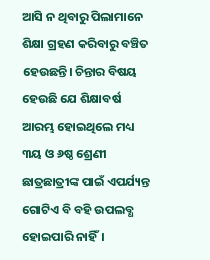ଆସି ନ ଥିବାରୁ ପିଲାମାନେ ଶିକ୍ଷା ଗ୍ରହଣ କରିବାରୁ ବଞ୍ଚିତ ହେଉଛନ୍ତି। ଚିନ୍ତାର ବିଷୟ ହେଉଛି ଯେ ଶିକ୍ଷାବର୍ଷ ଆରମ୍ଭ ହୋଇଥିଲେ ମଧ୍ୟ ୩ୟ ଓ ୬ଷ୍ଠ ଶ୍ରେଣୀ ଛାତ୍ରଛାତ୍ରୀଙ୍କ ପାଇଁ ଏପର୍ଯ୍ୟନ୍ତ ଗୋଟିଏ ବି ବହି ଉପଲବ୍ଧ ହୋଇପାରି ନାହିଁ।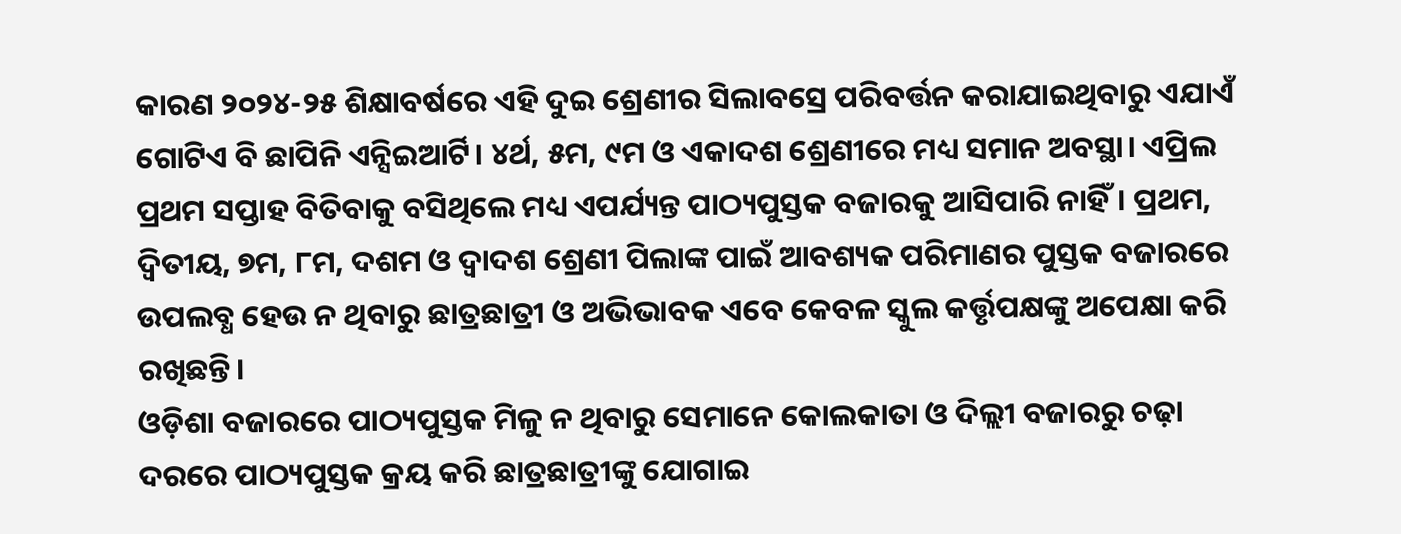କାରଣ ୨୦୨୪-୨୫ ଶିକ୍ଷାବର୍ଷରେ ଏହି ଦୁଇ ଶ୍ରେଣୀର ସିଲାବସ୍ରେ ପରିବର୍ତ୍ତନ କରାଯାଇଥିବାରୁ ଏଯାଏଁ ଗୋଟିଏ ବି ଛାପିନି ଏନ୍ସିଇଆର୍ଟି। ୪ର୍ଥ, ୫ମ, ୯ମ ଓ ଏକାଦଶ ଶ୍ରେଣୀରେ ମଧ୍ୟ ସମାନ ଅବସ୍ଥା। ଏପ୍ରିଲ ପ୍ରଥମ ସପ୍ତାହ ବିତିବାକୁ ବସିଥିଲେ ମଧ୍ୟ ଏପର୍ଯ୍ୟନ୍ତ ପାଠ୍ୟପୁସ୍ତକ ବଜାରକୁ ଆସିପାରି ନାହିଁ। ପ୍ରଥମ, ଦ୍ବିତୀୟ, ୭ମ, ୮ମ, ଦଶମ ଓ ଦ୍ବାଦଶ ଶ୍ରେଣୀ ପିଲାଙ୍କ ପାଇଁ ଆବଶ୍ୟକ ପରିମାଣର ପୁସ୍ତକ ବଜାରରେ ଉପଲବ୍ଧ ହେଉ ନ ଥିବାରୁ ଛାତ୍ରଛାତ୍ରୀ ଓ ଅଭିଭାବକ ଏବେ କେବଳ ସ୍କୁଲ କର୍ତ୍ତୃପକ୍ଷଙ୍କୁ ଅପେକ୍ଷା କରି ରଖିଛନ୍ତି।
ଓଡ଼ିଶା ବଜାରରେ ପାଠ୍ୟପୁସ୍ତକ ମିଳୁ ନ ଥିବାରୁ ସେମାନେ କୋଲକାତା ଓ ଦିଲ୍ଲୀ ବଜାରରୁ ଚଢ଼ା ଦରରେ ପାଠ୍ୟପୁସ୍ତକ କ୍ରୟ କରି ଛାତ୍ରଛାତ୍ରୀଙ୍କୁ ଯୋଗାଇ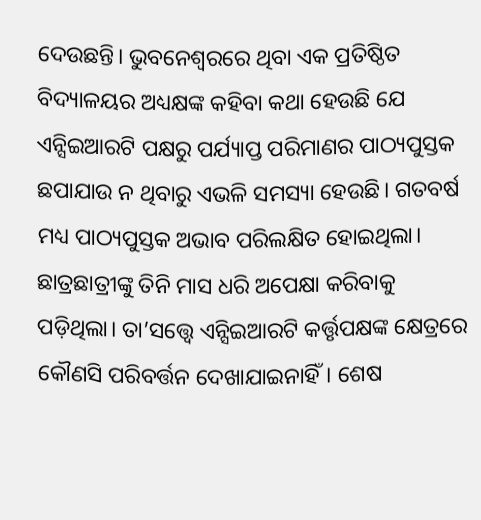ଦେଉଛନ୍ତି। ଭୁବନେଶ୍ବରରେ ଥିବା ଏକ ପ୍ରତିଷ୍ଠିତ ବିଦ୍ୟାଳୟର ଅଧ୍ୟକ୍ଷଙ୍କ କହିବା କଥା ହେଉଛି ଯେ ଏନ୍ସିଇଆରଟି ପକ୍ଷରୁ ପର୍ଯ୍ୟାପ୍ତ ପରିମାଣର ପାଠ୍ୟପୁସ୍ତକ ଛପାଯାଉ ନ ଥିବାରୁ ଏଭଳି ସମସ୍ୟା ହେଉଛି। ଗତବର୍ଷ ମଧ୍ୟ ପାଠ୍ୟପୁସ୍ତକ ଅଭାବ ପରିଲକ୍ଷିତ ହୋଇଥିଲା। ଛାତ୍ରଛାତ୍ରୀଙ୍କୁ ତିନି ମାସ ଧରି ଅପେକ୍ଷା କରିବାକୁ ପଡ଼ିଥିଲା। ତା’ସତ୍ତ୍ବେ ଏନ୍ସିଇଆରଟି କର୍ତ୍ତୃପକ୍ଷଙ୍କ କ୍ଷେତ୍ରରେ କୌଣସି ପରିବର୍ତ୍ତନ ଦେଖାଯାଇନାହିଁ। ଶେଷ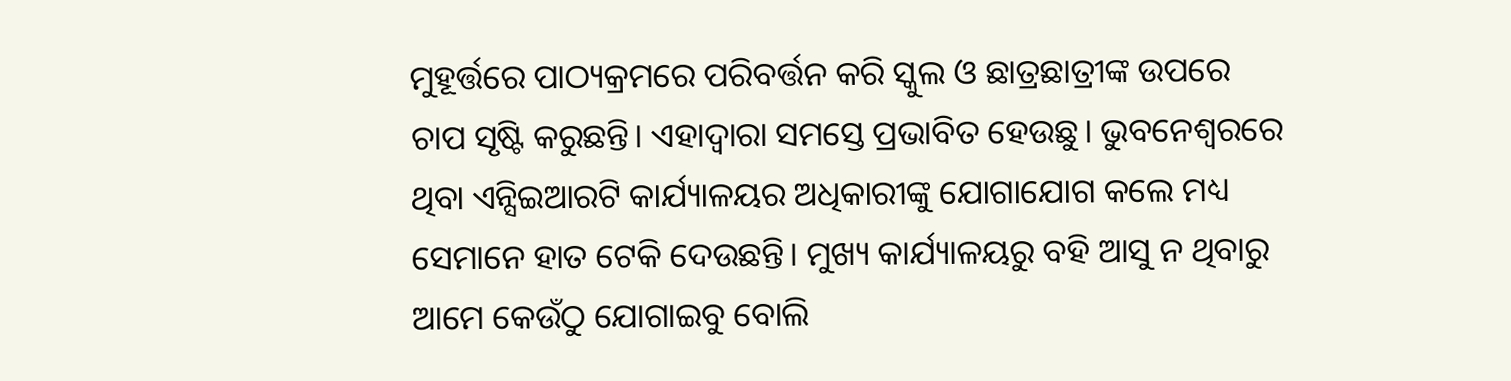ମୁହୂର୍ତ୍ତରେ ପାଠ୍ୟକ୍ରମରେ ପରିବର୍ତ୍ତନ କରି ସ୍କୁଲ ଓ ଛାତ୍ରଛାତ୍ରୀଙ୍କ ଉପରେ ଚାପ ସୃଷ୍ଟି କରୁଛନ୍ତି। ଏହାଦ୍ବାରା ସମସ୍ତେ ପ୍ରଭାବିତ ହେଉଛୁ। ଭୁବନେଶ୍ବରରେ ଥିବା ଏନ୍ସିଇଆରଟି କାର୍ଯ୍ୟାଳୟର ଅଧିକାରୀଙ୍କୁ ଯୋଗାଯୋଗ କଲେ ମଧ୍ୟ ସେମାନେ ହାତ ଟେକି ଦେଉଛନ୍ତି। ମୁଖ୍ୟ କାର୍ଯ୍ୟାଳୟରୁ ବହି ଆସୁ ନ ଥିବାରୁ ଆମେ କେଉଁଠୁ ଯୋଗାଇବୁ ବୋଲି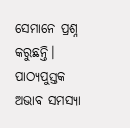ସେମାନେ ପ୍ରଶ୍ନ କରୁଛନ୍ତି।
ପାଠ୍ୟପୁସ୍ତକ ଅଭାବ ସମସ୍ୟା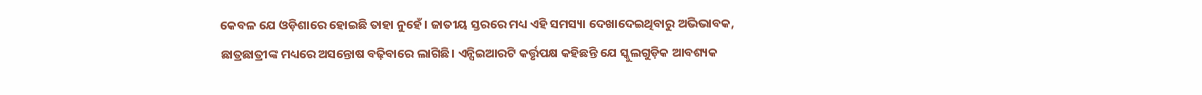କେବଳ ଯେ ଓଡ଼ିଶାରେ ହୋଇଛି ତାହା ନୁହେଁ। ଜାତୀୟ ସ୍ତରରେ ମଧ୍ୟ ଏହି ସମସ୍ୟା ଦେଖାଦେଇଥିବାରୁ ଅଭିଭାବକ, ଛାତ୍ରଛାତ୍ରୀଙ୍କ ମଧ୍ୟରେ ଅସନ୍ତୋଷ ବଢ଼ିବାରେ ଲାଗିଛି। ଏନ୍ସିଇଆରଟି କର୍ତ୍ତୃପକ୍ଷ କହିଛନ୍ତି ଯେ ସ୍କୁଲଗୁଡ଼ିକ ଆବଶ୍ୟକ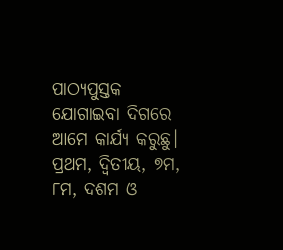ପାଠ୍ୟପୁସ୍ତକ ଯୋଗାଇବା ଦିଗରେ ଆମେ କାର୍ଯ୍ୟ କରୁଛୁ। ପ୍ରଥମ, ଦ୍ବିତୀୟ, ୭ମ, ୮ମ, ଦଶମ ଓ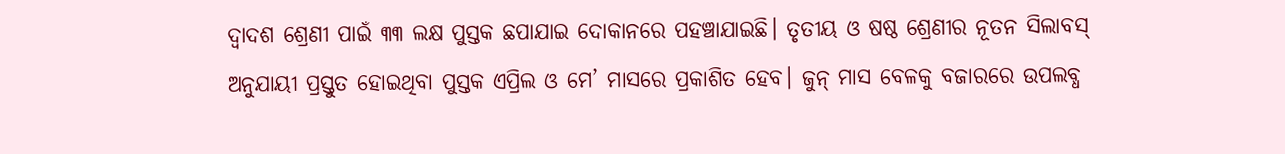ଦ୍ବାଦଶ ଶ୍ରେଣୀ ପାଇଁ ୩୩ ଲକ୍ଷ ପୁସ୍ତକ ଛପାଯାଇ ଦୋକାନରେ ପହଞ୍ଚାଯାଇଛି। ତୃତୀୟ ଓ ଷଷ୍ଠ ଶ୍ରେଣୀର ନୂତନ ସିଲାବସ୍ ଅନୁଯାୟୀ ପ୍ରସ୍ତୁତ ହୋଇଥିବା ପୁସ୍ତକ ଏପ୍ରିଲ ଓ ମେ’ ମାସରେ ପ୍ରକାଶିତ ହେବ। ଜୁନ୍ ମାସ ବେଳକୁ ବଜାରରେ ଉପଲବ୍ଧ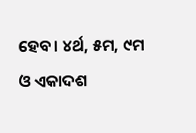ହେବ। ୪ର୍ଥ, ୫ମ, ୯ମ ଓ ଏକାଦଶ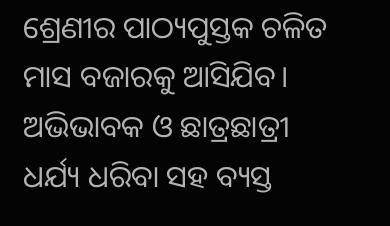ଶ୍ରେଣୀର ପାଠ୍ୟପୁସ୍ତକ ଚଳିତ ମାସ ବଜାରକୁ ଆସିଯିବ। ଅଭିଭାବକ ଓ ଛାତ୍ରଛାତ୍ରୀ ଧର୍ଯ୍ୟ ଧରିବା ସହ ବ୍ୟସ୍ତ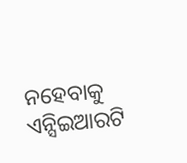ନହେବାକୁ ଏନ୍ସିଇଆରଟି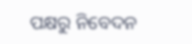ପକ୍ଷରୁ ନିବେଦନ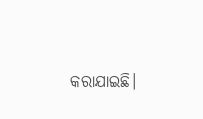କରାଯାଇଛି।